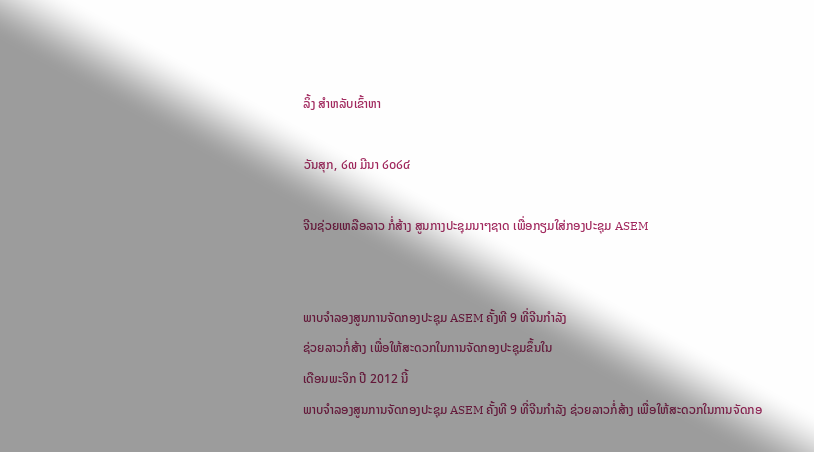ລິ້ງ ສຳຫລັບເຂົ້າຫາ

ວັນສຸກ, ໒໙ ມີນາ ໒໐໒໔

ຈີນຊ່ວຍເຫລືອລາວ ກໍ່ສ້າງ ສູນກາງປະຊຸມນາໆຊາດ ເພື່ອກຽມໃສ່ກອງປະຊຸມ ASEM


ພາບຈໍາລອງສູນການຈັດກອງປະຊຸມ ASEM ຄັ້ງທີ 9 ທີ່ຈີນກໍາລັງ
ຊ່ວຍລາວກໍ່ສ້າງ ເພື່ອໃຫ້ສະດວກໃນການຈັດກອງປະຊຸມຂຶ້ນໃນ
ເດືອນພະຈິກ ປີ 2012 ນີ້
ພາບຈໍາລອງສູນການຈັດກອງປະຊຸມ ASEM ຄັ້ງທີ 9 ທີ່ຈີນກໍາລັງ ຊ່ວຍລາວກໍ່ສ້າງ ເພື່ອໃຫ້ສະດວກໃນການຈັດກອ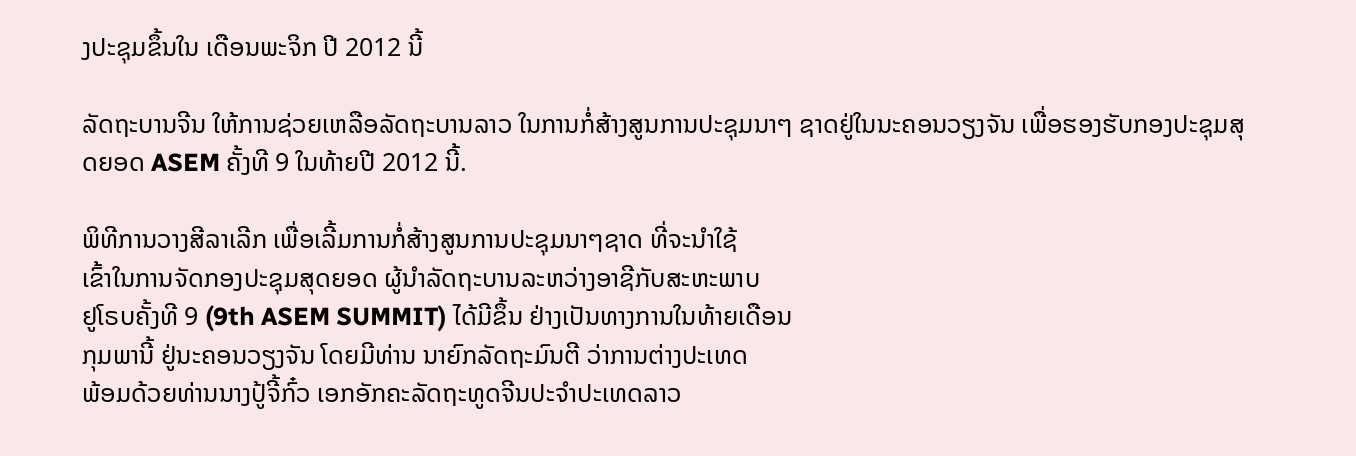ງປະຊຸມຂຶ້ນໃນ ເດືອນພະຈິກ ປີ 2012 ນີ້

ລັດຖະບານຈີນ ໃຫ້ການຊ່ວຍເຫລືອລັດຖະບານລາວ ໃນການກໍ່ສ້າງສູນການປະຊຸມນາໆ ຊາດຢູ່ໃນນະຄອນວຽງຈັນ ເພື່ອຮອງຮັບກອງປະຊຸມສຸດຍອດ ASEM ຄັ້ງທີ 9 ໃນທ້າຍປີ 2012 ນີ້.

ພິທີການວາງສີລາເລີກ ເພື່ອເລີ້ມການກໍ່ສ້າງສູນການປະຊຸມນາໆຊາດ ທີ່ຈະນໍາໃຊ້
ເຂົ້າໃນການຈັດກອງປະຊຸມສຸດຍອດ ຜູ້ນໍາລັດຖະບານລະຫວ່າງອາຊີກັບສະຫະພາບ
ຢູໂຣບຄັ້ງທີ 9 (9th ASEM SUMMIT) ໄດ້ມີຂຶ້ນ ຢ່າງເປັນທາງການໃນທ້າຍເດືອນ
ກຸມພານີ້ ຢູ່ນະຄອນວຽງຈັນ ໂດຍມີທ່ານ ນາຍົກລັດຖະມົນຕີ ວ່າການຕ່າງປະເທດ
ພ້ອມດ້ວຍທ່ານນາງປູ້ຈີ້ກົ໋ວ ເອກອັກຄະລັດຖະທູດຈີນປະຈໍາປະເທດລາວ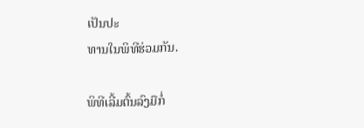ເປັນປະ
ທານໃນພິທີຮ່ວມກັນ.

ພິທີເລີ້ມຕົ້ນລົງມືກໍ່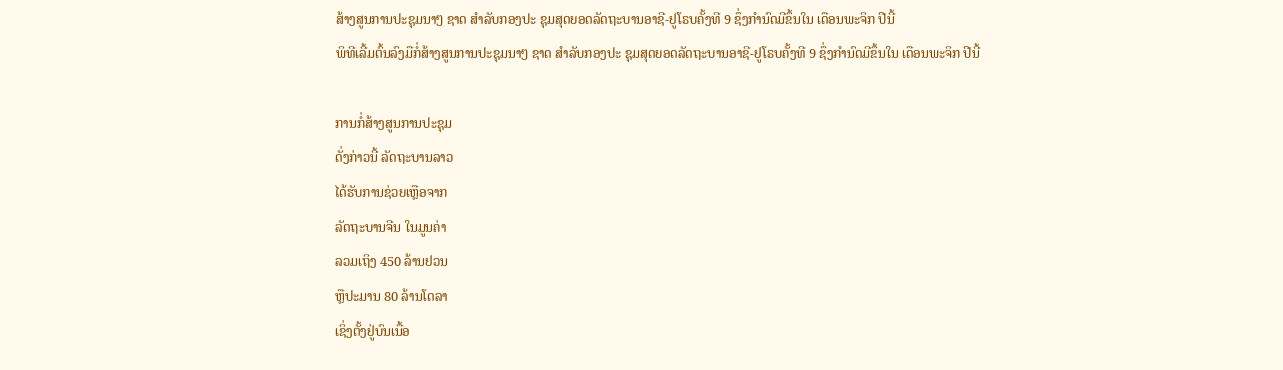ສ້າງສູນການປະຊຸມນາໆ ຊາດ ສໍາລັບກອງປະ ຊຸມສຸດຍອດລັດຖະບານອາຊີ-ຢູໂຣບຄັ້ງທີ 9 ຊຶ່ງກໍານົດມີຂຶ້ນໃນ ເດືອນພະຈິກ ປີນີ້
ພິທີເລີ້ມຕົ້ນລົງມືກໍ່ສ້າງສູນການປະຊຸມນາໆ ຊາດ ສໍາລັບກອງປະ ຊຸມສຸດຍອດລັດຖະບານອາຊີ-ຢູໂຣບຄັ້ງທີ 9 ຊຶ່ງກໍານົດມີຂຶ້ນໃນ ເດືອນພະຈິກ ປີນີ້

ການກໍ່ສ້າງສູນການປະຊຸມ
ດັ່ງກ່າວນີ້ ລັດຖະບານລາວ
ໄດ້ຮັບການຊ່ວຍເຫຼືອຈາກ
ລັດຖະບານຈີນ ໃນມູນຄ່າ
ລວມເຖິງ 450 ລ້ານຢວນ
ຫຼືປະມານ 80 ລ້ານໂດລາ
ເຊິ່ງຕັ້ງຢູ່ບົນເນື້ອ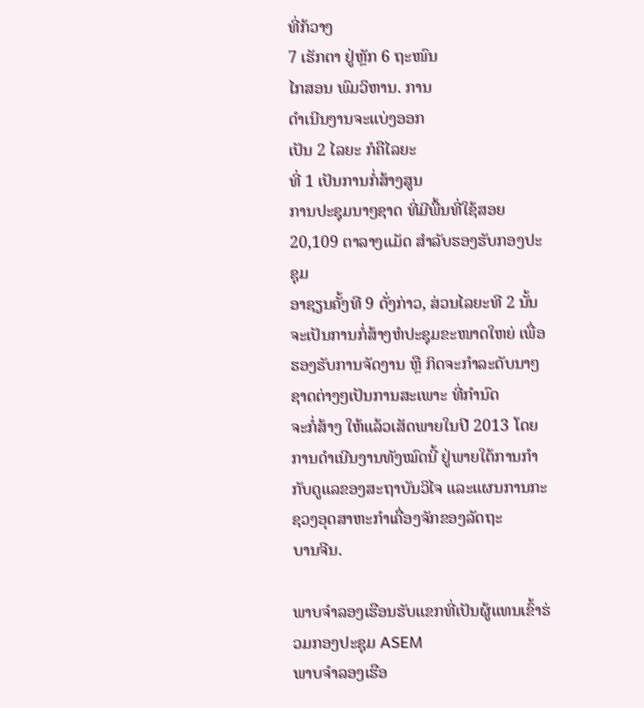ທີ່ກ້ວາງ
7 ເຮັກຕາ ຢູ່ຫຼັກ 6 ຖະໜົນ
ໄກສອນ ພົມວິຫານ. ການ
ດຳເນີນງານຈະແບ່ງອອກ
ເປັນ 2 ໄລຍະ ກໍຄືໄລຍະ
ທີ່ 1 ເປັນການກໍ່ສ້າງສູນ
ການປະຊຸມນາໆຊາດ ທີ່ມີພື້ນທີ່ໃຊ້ສອຍ 20,109 ຕາລາງແມັດ ສຳລັບຮອງຮັບກອງປະຊຸມ
ອາຊຽນຄັ້ງທີ 9 ດັ່ງກ່າວ, ສ່ວນໄລຍະທີ 2 ນັ້ນ ຈະເປັນການກໍ່ສ້າງຫໍປະຊຸມຂະໜາດໃຫຍ່ ເພື່ອຮອງຮັບການຈັດງານ ຫຼື ກິດຈະກຳລະດັບນາໆຊາດຕ່າງໆເປັນການສະເພາະ ທີ່ກຳນົດ
ຈະກໍ່ສ້າງ ໃຫ້ແລ້ວເສັດພາຍໃນປີ 2013 ໂດຍການດຳເນີນງານທັງໝົດນີ້ ຢູ່ພາຍໃຕ້ການກຳ
ກັບດູແລຂອງສະຖາບັນວິໄຈ ແລະແຜນການກະຊວງອຸດສາຫະກຳເຄື່ອງຈັກຂອງລັດຖະ
ບານຈີນ.

ພາບຈໍາລອງເຮືອນຮັບແຂກທີ່ເປັນຜູ້ແທນເຂົ້າຮ່ວມກອງປະຊຸມ ASEM
ພາບຈໍາລອງເຮືອ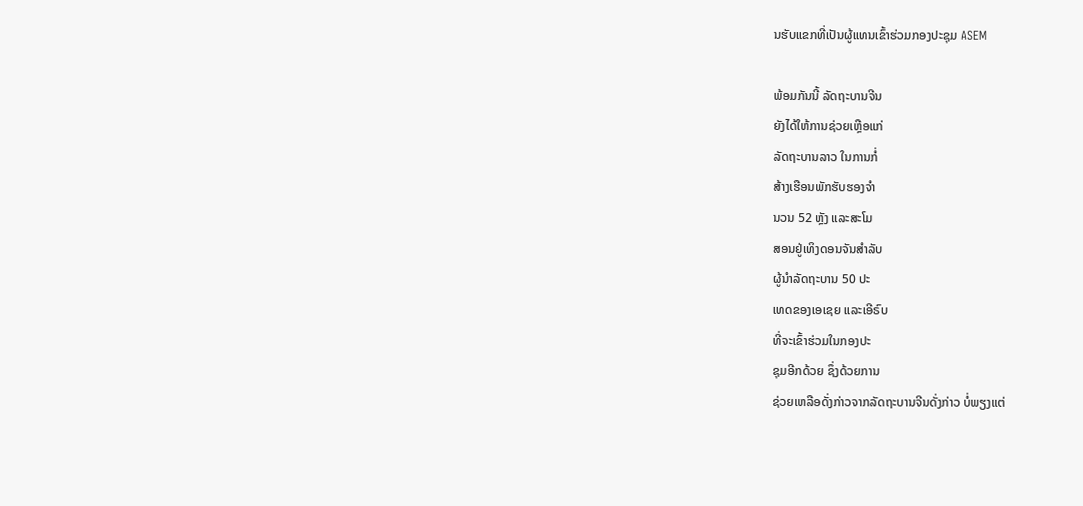ນຮັບແຂກທີ່ເປັນຜູ້ແທນເຂົ້າຮ່ວມກອງປະຊຸມ ASEM

ພ້ອມກັນນີ້ ລັດຖະບານຈີນ
ຍັງໄດ້ໃຫ້ການຊ່ວຍເຫຼືອແກ່
ລັດຖະບານລາວ ໃນການກໍ່
ສ້າງເຮືອນພັກຮັບຮອງຈຳ
ນວນ 52 ຫຼັງ ແລະສະໂມ
ສອນຢູ່ເທິງດອນຈັນສຳລັບ
ຜູ້ນຳລັດຖະບານ 50 ປະ
ເທດຂອງເອເຊຍ ແລະເອີຣົບ
ທີ່ຈະເຂົ້າຮ່ວມໃນກອງປະ
ຊຸມອີກດ້ວຍ ຊຶ່ງດ້ວຍການ
ຊ່ວຍເຫລືອດັ່ງກ່າວຈາກລັດຖະບານຈີນດັ່ງກ່າວ ບໍ່ພຽງແຕ່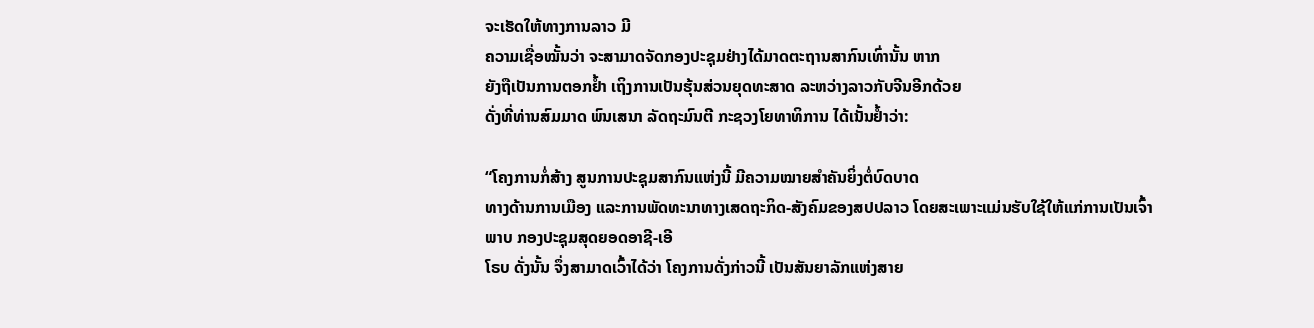ຈະເຮັດໃຫ້ທາງການລາວ ມີ
ຄວາມເຊື່ອໝັ້ນວ່າ ຈະສາມາດຈັດກອງປະຊຸມຢ່າງໄດ້ມາດຕະຖານສາກົນເທົ່ານັ້ນ ຫາກ
ຍັງຖືເປັນການຕອກຢໍ້າ ເຖິງການເປັນຮຸ້ນສ່ວນຍຸດທະສາດ ລະຫວ່າງລາວກັບຈີນອີກດ້ວຍ
ດັ່ງທີ່ທ່ານສົມມາດ ພົນເສນາ ລັດຖະມົນຕີ ກະຊວງໂຍທາທິການ ໄດ້ເນັ້ນຢໍ້າວ່າ:

“ໂຄງການກໍ່ສ້າງ ສູນການປະຊຸມສາກົນແຫ່ງນີ້ ມີຄວາມໝາຍສໍາຄັນຍິ່ງຕໍ່ບົດບາດ
ທາງດ້ານການເມືອງ ແລະການພັດທະນາທາງເສດຖະກິດ-ສັງຄົມຂອງສປປລາວ ໂດຍສະເພາະແມ່ນຮັບໃຊ້ໃຫ້ແກ່ການເປັນເຈົ້າພາບ ກອງປະຊຸມສຸດຍອດອາຊີ-ເອີ
ໂຣບ ດັ່ງນັ້ນ ຈຶ່ງສາມາດເວົ້າໄດ້ວ່າ ໂຄງການດັ່ງກ່າວນີ້ ເປັນສັນຍາລັກແຫ່ງສາຍ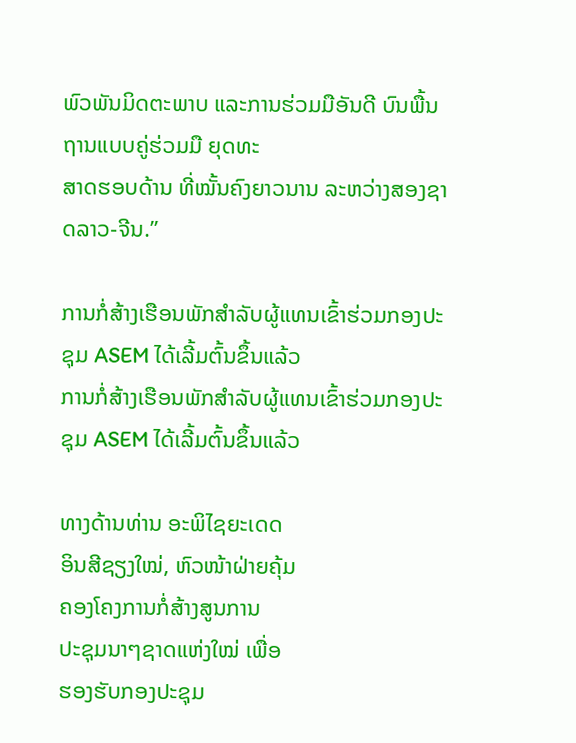ພົວພັນມິດຕະພາບ ແລະການຮ່ວມມືອັນດີ ບົນພື້ນຖານແບບຄູ່ຮ່ວມມື ຍຸດທະ
ສາດຮອບດ້ານ ທີ່ໝັ້ນຄົງຍາວນານ ລະຫວ່າງສອງຊາດລາວ-ຈີນ.”

ການກໍ່ສ້າງເຮືອນພັກສໍາລັບຜູ້ແທນເຂົ້າຮ່ວມກອງປະຊຸມ ASEM ໄດ້ເລີ້ມຕົ້ນຂຶ້ນແລ້ວ
ການກໍ່ສ້າງເຮືອນພັກສໍາລັບຜູ້ແທນເຂົ້າຮ່ວມກອງປະຊຸມ ASEM ໄດ້ເລີ້ມຕົ້ນຂຶ້ນແລ້ວ

ທາງດ້ານທ່ານ ອະພິໄຊຍະເດດ
ອິນສີຊຽງໃໝ່, ຫົວໜ້າຝ່າຍຄຸ້ມ
ຄອງໂຄງການກໍ່ສ້າງສູນການ
ປະຊຸມນາໆຊາດແຫ່ງໃໝ່ ເພື່ອ
ຮອງຮັບກອງປະຊຸມ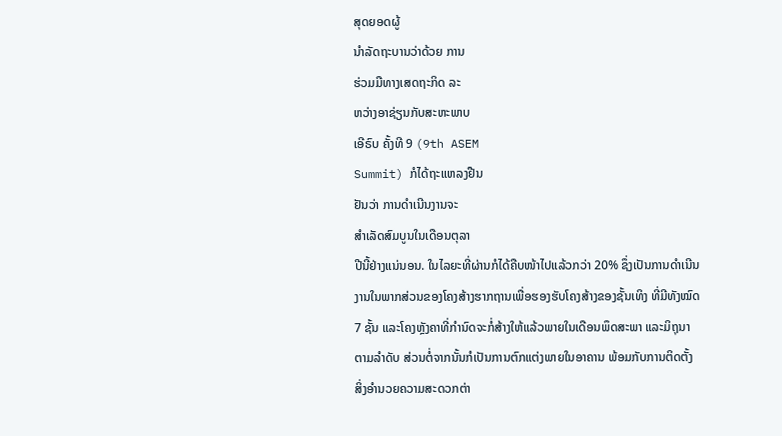ສຸດຍອດຜູ້
ນໍາລັດຖະບານວ່າດ້ວຍ ການ
ຮ່ວມມືທາງເສດຖະກິດ ລະ
ຫວ່າງອາຊ່ຽນກັບສະຫະພາບ
ເອີຣົບ ຄັ້ງທີ 9 (9th ASEM
Summit) ກໍໄດ້ຖະແຫລງຢືນ
ຢັນວ່າ ການດໍາເນີນງານຈະ
ສຳເລັດສົມບູນໃນເດືອນຕຸລາ
ປີນີ້ຢ່າງແນ່ນອນ. ໃນໄລຍະທີ່ຜ່ານກໍໄດ້ຄືບໜ້າໄປແລ້ວກວ່າ 20% ຊຶ່ງເປັນການດຳເນີນ
ງານໃນພາກສ່ວນຂອງໂຄງສ້າງຮາກຖານເພື່ອຮອງຮັບໂຄງສ້າງຂອງຊັ້ນເທິງ ທີ່ມີທັງໝົດ
7 ຊັ້ນ ແລະໂຄງຫຼັງຄາທີ່ກຳນົດຈະກໍ່ສ້າງໃຫ້ແລ້ວພາຍໃນເດືອນພຶດສະພາ ແລະມິຖຸນາ
ຕາມລຳດັບ ສ່ວນຕໍ່ຈາກນັ້ນກໍເປັນການຕົກແຕ່ງພາຍໃນອາຄານ ພ້ອມກັບການຕິດຕັ້ງ
ສິ່ງອຳນວຍຄວາມສະດວກຕ່າ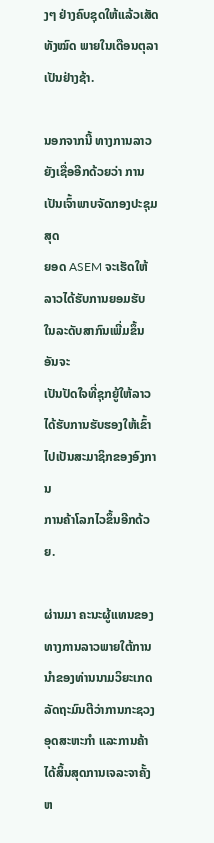ງໆ ຢ່າງຄົບຊຸດໃຫ້ແລ້ວເສັດທັງໝົດ ພາຍໃນເດືອນຕຸລາ
ເປັນຢ່າງຊ້າ.

ນອກຈາກນີ້ ທາງການລາວ ຍັງເຊື່ອອີກດ້ວຍວ່າ ການເປັນເຈົ້າພາບຈັດກອງປະຊຸມສຸດ
ຍອດ ASEM ຈະເຮັດໃຫ້ລາວໄດ້ຮັບການຍອມຮັບ ໃນລະດັບສາກົນເພີ່ມຂຶ້ນ ອັນຈະ
ເປັນປັດໃຈທີ່ຊຸກຍູ້ໃຫ້ລາວໄດ້ຮັບການຮັບຮອງໃຫ້ເຂົ້າໄປເປັນສະມາຊິກຂອງອົງການ
ການຄ້າໂລກໄວຂຶ້ນອີກດ້ວຍ.

ຜ່ານມາ ຄະນະຜູ້ແທນຂອງທາງການລາວພາຍໃຕ້ການນໍາຂອງທ່ານນາມວິຍະເກດ
ລັດຖະມົນຕີວ່າການກະຊວງອຸດສະຫະກໍາ ແລະການຄ້າ ໄດ້ສິ້ນສຸດການເຈລະຈາຄັ້ງ
ຫ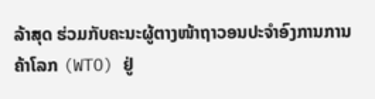ລ້າສຸດ ຮ່ວມກັບຄະນະຜູ້ຕາງໜ້າຖາວອນປະຈໍາອົງການການຄ້າໂລກ (WTO) ຢູ່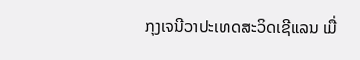ກຸງເຈນີວາປະເທດສະວິດເຊີແລນ ເມື່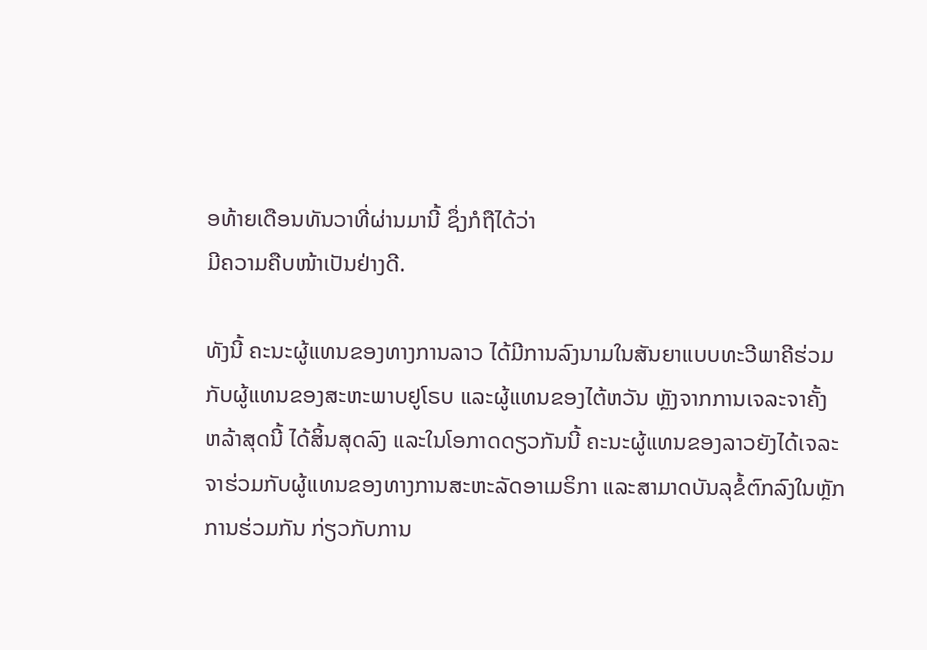ອທ້າຍເດືອນທັນວາທີ່ຜ່ານມານີ້ ຊຶ່ງກໍຖືໄດ້ວ່າ
ມີຄວາມຄືບໜ້າເປັນຢ່າງດີ.

ທັງນີ້ ຄະນະຜູ້ແທນຂອງທາງການລາວ ໄດ້ມີການລົງນາມໃນສັນຍາແບບທະວີພາຄີຮ່ວມ
ກັບຜູ້ແທນຂອງສະຫະພາບຢູໂຣບ ແລະຜູ້ແທນຂອງໄຕ້ຫວັນ ຫຼັງຈາກການເຈລະຈາຄັ້ງ
ຫລ້າສຸດນີ້ ໄດ້ສິ້ນສຸດລົງ ແລະໃນໂອກາດດຽວກັນນີ້ ຄະນະຜູ້ແທນຂອງລາວຍັງໄດ້ເຈລະ
ຈາຮ່ວມກັບຜູ້ແທນຂອງທາງການສະຫະລັດອາເມຣິກາ ແລະສາມາດບັນລຸຂໍ້ຕົກລົງໃນຫຼັກ
ການຮ່ວມກັນ ກ່ຽວກັບການ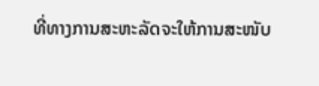ທີ່ທາງການສະຫະລັດຈະໃຫ້ການສະໜັບ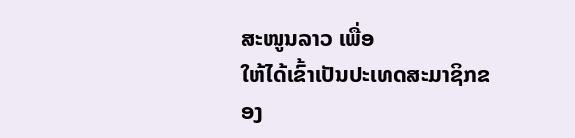ສະໜູນລາວ ເພື່ອ
ໃຫ້ໄດ້ເຂົ້າເປັນປະເທດສະມາຊິກຂອງ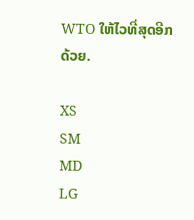WTO ໃຫ້ໄວທີ່ສຸດອີກດ້ວຍ.

XS
SM
MD
LG